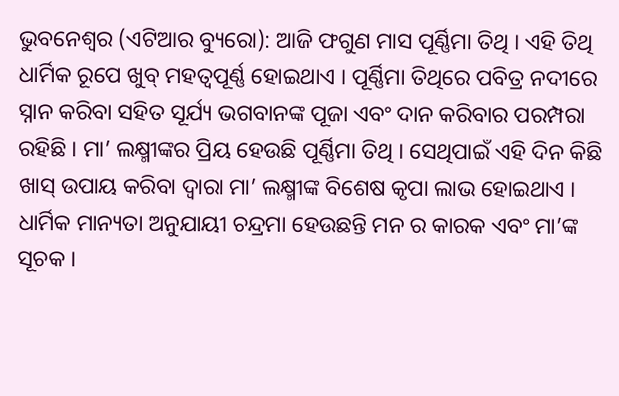ଭୁବନେଶ୍ୱର (ଏଟିଆର ବ୍ୟୁରୋ): ଆଜି ଫଗୁଣ ମାସ ପୂର୍ଣ୍ଣିମା ତିଥି । ଏହି ତିଥି ଧାର୍ମିକ ରୂପେ ଖୁବ୍ ମହତ୍ୱପୂର୍ଣ୍ଣ ହୋଇଥାଏ । ପୂର୍ଣ୍ଣିମା ତିଥିରେ ପବିତ୍ର ନଦୀରେ ସ୍ନାନ କରିବା ସହିତ ସୂର୍ଯ୍ୟ ଭଗବାନଙ୍କ ପୂଜା ଏବଂ ଦାନ କରିବାର ପରମ୍ପରା ରହିଛି । ମା’ ଲକ୍ଷ୍ମୀଙ୍କର ପ୍ରିୟ ହେଉଛି ପୂର୍ଣ୍ଣିମା ତିଥି । ସେଥିପାଇଁ ଏହି ଦିନ କିଛି ଖାସ୍ ଉପାୟ କରିବା ଦ୍ୱାରା ମା’ ଲକ୍ଷ୍ମୀଙ୍କ ବିଶେଷ କୃପା ଲାଭ ହୋଇଥାଏ ।
ଧାର୍ମିକ ମାନ୍ୟତା ଅନୁଯାୟୀ ଚନ୍ଦ୍ରମା ହେଉଛନ୍ତି ମନ ର କାରକ ଏବଂ ମା’ଙ୍କ ସୂଚକ ।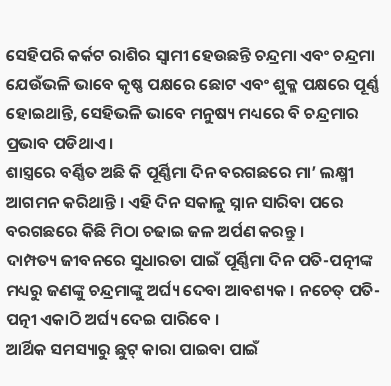ସେହିପରି କର୍କଟ ରାଶିର ସ୍ୱାମୀ ହେଉଛନ୍ତି ଚନ୍ଦ୍ରମା ଏବଂ ଚନ୍ଦ୍ରମା ଯେଉଁଭଳି ଭାବେ କୃଷ୍ଣ ପକ୍ଷରେ ଛୋଟ ଏବଂ ଶୁକ୍ଳ ପକ୍ଷରେ ପୂର୍ଣ୍ଣ ହୋଇଥାନ୍ତି, ସେହିଭଳି ଭାବେ ମନୁଷ୍ୟ ମଧ୍ୟରେ ବି ଚନ୍ଦ୍ରମାର ପ୍ରଭାବ ପଡିଥାଏ ।
ଶାସ୍ତ୍ରରେ ବର୍ଣ୍ଣିତ ଅଛି କି ପୂର୍ଣ୍ଣିମା ଦିନ ବରଗଛରେ ମା’ ଲକ୍ଷ୍ମୀ ଆଗମନ କରିଥାନ୍ତି । ଏହି ଦିନ ସକାଳୁ ସ୍ନାନ ସାରିବା ପରେ ବରଗଛରେ କିଛି ମିଠା ଚଢାଇ ଜଳ ଅର୍ପଣ କରନ୍ତୁ ।
ଦାମ୍ପତ୍ୟ ଜୀବନରେ ସୁଧାରତା ପାଇଁ ପୂର୍ଣ୍ଣିମା ଦିନ ପତି-ପତ୍ନୀଙ୍କ ମଧ୍ୟରୁ ଜଣଙ୍କୁ ଚନ୍ଦ୍ରମାଙ୍କୁ ଅର୍ଘ୍ୟ ଦେବା ଆବଶ୍ୟକ । ନଚେତ୍ ପତି-ପତ୍ନୀ ଏକାଠି ଅର୍ଘ୍ୟ ଦେଇ ପାରିବେ ।
ଆର୍ଥିକ ସମସ୍ୟାରୁ ଛୁଟ୍ କାରା ପାଇବା ପାଇଁ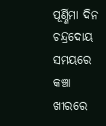ପୂର୍ଣ୍ଣିମା ଦିନ ଚନ୍ଦ୍ରଦୋୟ ସମୟରେ କଞ୍ଚା ଖୀରରେ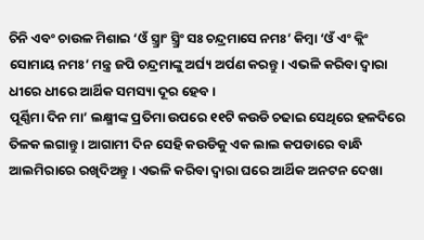ଚିନି ଏବଂ ଚାଉଳ ମିଶାଇ ‘ଓଁ ସ୍ତ୍ର୍ରାଂ ସ୍ତ୍ର୍ରିଂ ସଃ ଚନ୍ଦ୍ରମାସେ ନମଃ’ କିମ୍ବା ‘ଓଁ ଏଂ କ୍ଲିଂ ସୋମାୟ ନମଃ’ ମନ୍ତ୍ର ଜପି ଚନ୍ଦ୍ରମାଙ୍କୁ ଅର୍ଘ୍ୟ ଅର୍ପଣ କରନ୍ତୁ । ଏଭଳି କରିବା ଦ୍ୱାରା ଧୀରେ ଧୀରେ ଆର୍ଥିକ ସମସ୍ୟା ଦୂର ହେବ ।
ପୂର୍ଣ୍ଣିମା ଦିନ ମା’ ଲକ୍ଷ୍ମୀଙ୍କ ପ୍ରତିମା ଉପରେ ୧୧ଟି କଉଡି ଚଢାଇ ସେଥିରେ ହଳଦିରେ ତିଳକ ଲଗାନ୍ତୁ । ଆଗାମୀ ଦିନ ସେହି କଉଡିକୁ ଏକ ଲାଲ କପଡାରେ ବାନ୍ଧି ଆଲମିରାରେ ରଖିଦିଅନ୍ତୁ । ଏଭଳି କରିବା ଦ୍ୱାରା ଘରେ ଆର୍ଥିକ ଅନଟନ ଦେଖା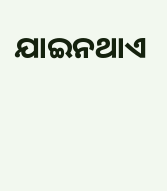ଯାଇନଥାଏ